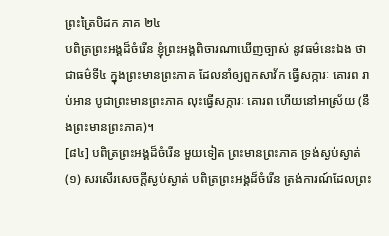ព្រះត្រៃបិដក ភាគ ២៤
បពិត្រព្រះអង្គដ៏ចំរើន ខ្ញុំព្រះអង្គពិចារណាឃើញច្បាស់ នូវធម៌នេះឯង ថាជាធម៌ទី៤ ក្នុងព្រះមានព្រះភាគ ដែលនាំឲ្យពួកសាវ័ក ធ្វើសក្ការៈ គោរព រាប់អាន បូជាព្រះមានព្រះភាគ លុះធ្វើសក្ការៈ គោរព ហើយនៅអាស្រ័យ (នឹងព្រះមានព្រះភាគ)។
[៨៤] បពិត្រព្រះអង្គដ៏ចំរើន មួយទៀត ព្រះមានព្រះភាគ ទ្រង់ស្ងប់ស្ងាត់
(១) សរសើរសេចក្តីស្ងប់ស្ងាត់ បពិត្រព្រះអង្គដ៏ចំរើន ត្រង់ការណ៍ដែលព្រះ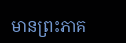មានព្រះភាគ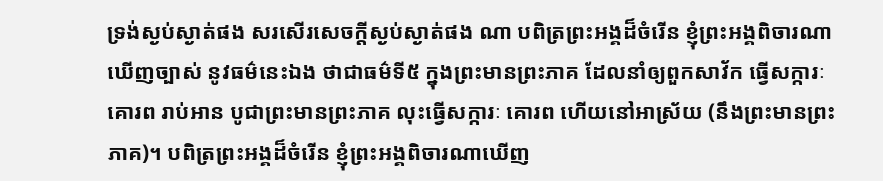ទ្រង់ស្ងប់ស្ងាត់ផង សរសើរសេចក្តីស្ងប់ស្ងាត់ផង ណា បពិត្រព្រះអង្គដ៏ចំរើន ខ្ញុំព្រះអង្គពិចារណាឃើញច្បាស់ នូវធម៌នេះឯង ថាជាធម៌ទី៥ ក្នុងព្រះមានព្រះភាគ ដែលនាំឲ្យពួកសាវ័ក ធ្វើសក្ការៈ គោរព រាប់អាន បូជាព្រះមានព្រះភាគ លុះធ្វើសក្ការៈ គោរព ហើយនៅអាស្រ័យ (នឹងព្រះមានព្រះភាគ)។ បពិត្រព្រះអង្គដ៏ចំរើន ខ្ញុំព្រះអង្គពិចារណាឃើញ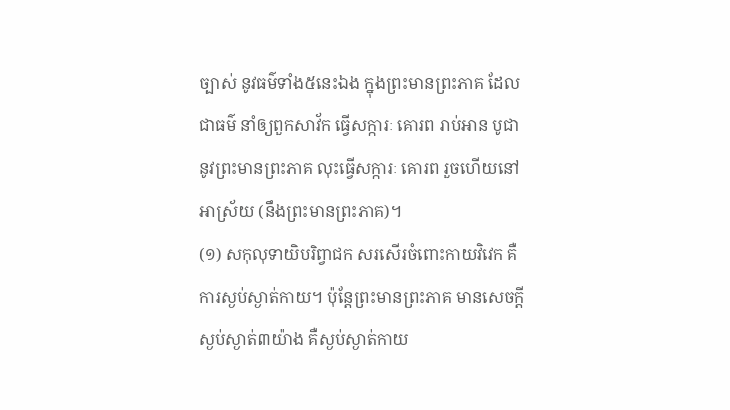ច្បាស់ នូវធម៌ទាំង៥នេះឯង ក្នុងព្រះមានព្រះភាគ ដែលជាធម៌ នាំឲ្យពួកសាវ័ក ធ្វើសក្ការៈ គោរព រាប់អាន បូជា នូវព្រះមានព្រះភាគ លុះធ្វើសក្ការៈ គោរព រួចហើយនៅអាស្រ័យ (នឹងព្រះមានព្រះភាគ)។
(១) សកុលុទាយិបរិព្វាជក សរសើរចំពោះកាយវិវេក គឺការស្ងប់ស្ងាត់កាយ។ ប៉ុន្តែព្រះមានព្រះភាគ មានសេចក្តីស្ងប់ស្ងាត់៣យ៉ាង គឺស្ងប់ស្ងាត់កាយ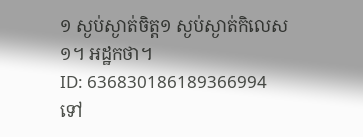១ ស្ងប់ស្ងាត់ចិត្ត១ ស្ងប់ស្ងាត់កិលេស១។ អដ្ឋកថា។
ID: 636830186189366994
ទៅ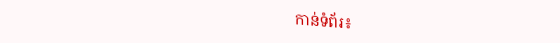កាន់ទំព័រ៖